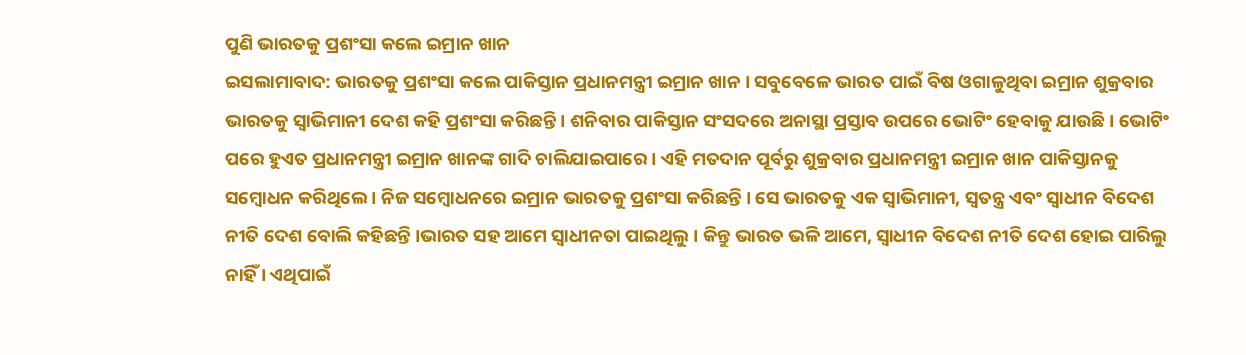ପୁଣି ଭାରତକୁ ପ୍ରଶଂସା କଲେ ଇମ୍ରାନ ଖାନ
ଇସଲାମାବାଦ: ଭାରତକୁ ପ୍ରଶଂସା କଲେ ପାକିସ୍ତାନ ପ୍ରଧାନମନ୍ତ୍ରୀ ଇମ୍ରାନ ଖାନ । ସବୁବେଳେ ଭାରତ ପାଇଁ ବିଷ ଓଗାଳୁଥିବା ଇମ୍ରାନ ଶୁକ୍ରବାର ଭାରତକୁ ସ୍ବାଭିମାନୀ ଦେଶ କହି ପ୍ରଶଂସା କରିଛନ୍ତି । ଶନିବାର ପାକିସ୍ତାନ ସଂସଦରେ ଅନାସ୍ଥା ପ୍ରସ୍ତାବ ଉପରେ ଭୋଟିଂ ହେବାକୁ ଯାଉଛି । ଭୋଟିଂ ପରେ ହୁଏତ ପ୍ରଧାନମନ୍ତ୍ରୀ ଇମ୍ରାନ ଖାନଙ୍କ ଗାଦି ଚାଲିଯାଇପାରେ । ଏହି ମତଦାନ ପୂର୍ବରୁ ଶୁକ୍ରବାର ପ୍ରଧାନମନ୍ତ୍ରୀ ଇମ୍ରାନ ଖାନ ପାକିସ୍ତାନକୁ ସମ୍ବୋଧନ କରିଥିଲେ । ନିଜ ସମ୍ବୋଧନରେ ଇମ୍ରାନ ଭାରତକୁ ପ୍ରଶଂସା କରିଛନ୍ତି । ସେ ଭାରତକୁ ଏକ ସ୍ବାଭିମାନୀ, ସ୍ବତନ୍ତ୍ର ଏବଂ ସ୍ବାଧୀନ ବିଦେଶ ନୀତି ଦେଶ ବୋଲି କହିଛନ୍ତି ।ଭାରତ ସହ ଆମେ ସ୍ବାଧୀନତା ପାଇଥିଲୁ । କିନ୍ତୁ ଭାରତ ଭଳି ଆମେ, ସ୍ବାଧୀନ ବିଦେଶ ନୀତି ଦେଶ ହୋଇ ପାରିଲୁ ନାହିଁ । ଏଥିପାଇଁ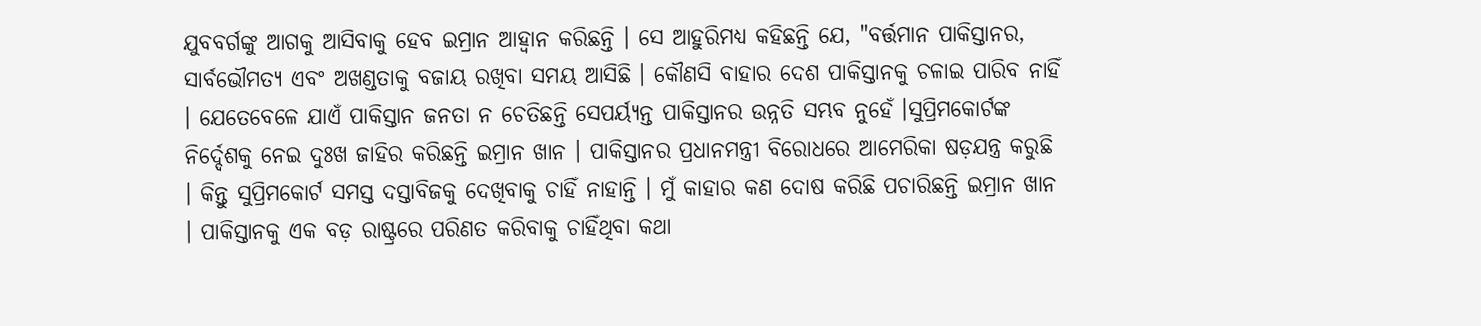ଯୁବବର୍ଗଙ୍କୁ ଆଗକୁ ଆସିବାକୁ ହେବ ଇମ୍ରାନ ଆହ୍ବାନ କରିଛନ୍ତି । ସେ ଆହୁରିମଧ୍ୟ କହିଛନ୍ତି ଯେ, "ବର୍ତ୍ତମାନ ପାକିସ୍ତାନର, ସାର୍ବଭୌମତ୍ୟ ଏବଂ ଅଖଣ୍ଡତାକୁ ବଜାୟ ରଖିବା ସମୟ ଆସିଛି । କୌଣସି ବାହାର ଦେଶ ପାକିସ୍ତାନକୁ ଚଳାଇ ପାରିବ ନାହିଁ । ଯେତେବେଳେ ଯାଏଁ ପାକିସ୍ତାନ ଜନତା ନ ଚେତିଛନ୍ତି ସେପର୍ୟ୍ୟନ୍ତ ପାକିସ୍ତାନର ଉନ୍ନତି ସମ୍ଭବ ନୁହେଁ ।ସୁପ୍ରିମକୋର୍ଟଙ୍କ ନିର୍ଦ୍ଦେଶକୁ ନେଇ ଦୁଃଖ ଜାହିର କରିଛନ୍ତି ଇମ୍ରାନ ଖାନ । ପାକିସ୍ତାନର ପ୍ରଧାନମନ୍ତ୍ରୀ ବିରୋଧରେ ଆମେରିକା ଷଡ଼ଯନ୍ତ୍ର କରୁଛି । କିନ୍ତୁ ସୁପ୍ରିମକୋର୍ଟ ସମସ୍ତ ଦସ୍ତାବିଜକୁ ଦେଖିବାକୁ ଚାହିଁ ନାହାନ୍ତି । ମୁଁ କାହାର କଣ ଦୋଷ କରିଛି ପଚାରିଛନ୍ତି ଇମ୍ରାନ ଖାନ । ପାକିସ୍ତାନକୁ ଏକ ବଡ଼ ରାଷ୍ଟ୍ରରେ ପରିଣତ କରିବାକୁ ଚାହିଁଥିବା କଥା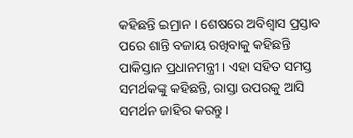କହିଛନ୍ତି ଇମ୍ରାନ । ଶେଷରେ ଅବିଶ୍ବାସ ପ୍ରସ୍ତାବ ପରେ ଶାନ୍ତି ବଜାୟ ରଖିବାକୁ କହିଛନ୍ତି ପାକିସ୍ତାନ ପ୍ରଧାନମନ୍ତ୍ରୀ । ଏହା ସହିତ ସମସ୍ତ ସମର୍ଥକଙ୍କୁ କହିଛନ୍ତି, ରାସ୍ତା ଉପରକୁ ଆସି ସମର୍ଥନ ଜାହିର କରନ୍ତୁ ।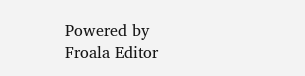Powered by Froala Editor